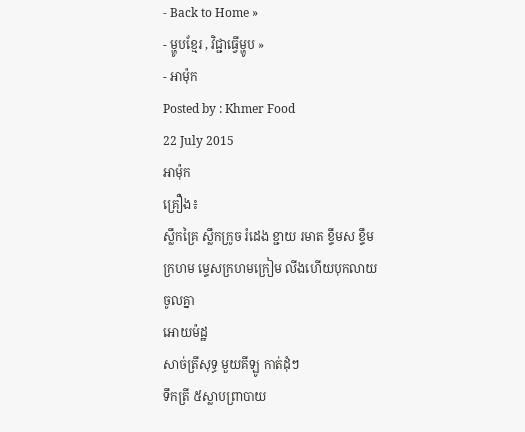- Back to Home »
- ម្ហូបខ្មែរ , វិជ្ជាធ្វើម្ហូប »
- អាម៉ុក
Posted by : Khmer Food
22 July 2015
អាម៉ុក
គ្រឿង៖
ស្លឹកគ្រៃ ស្លឹកក្រូច រំដេង ខ្ជាយ រមាត ខ្ទឹមស ខ្ទឹមក្រហម ម្ទេសក្រហមក្រៀម លីងហើយបុកលាយចូលគ្នា
អោយម៉ដ្ឋ
សាច់ត្រីសុទ្ធ មួយគីឡូ កាត់ដុំៗ
ទឹកត្រី ៥ស្លាបព្រាបាយ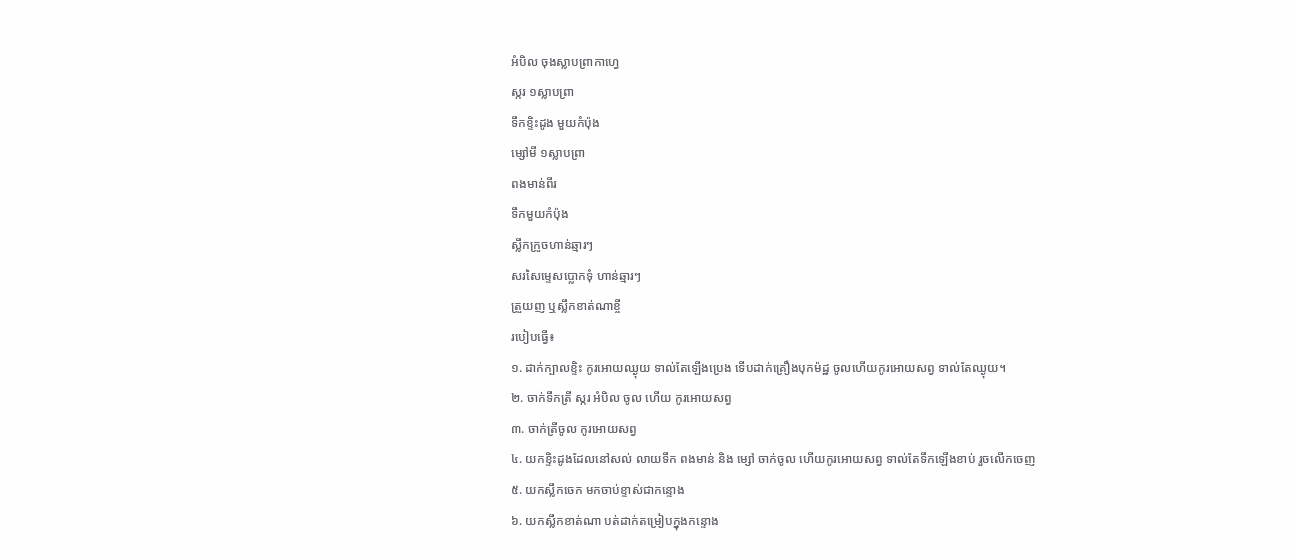អំបិល ចុងស្លាបព្រាកាហ្វេ
ស្ករ ១ស្លាបព្រា
ទឹកខ្ទិះដូង មួយកំប៉ុង
ម្សៅមី ១ស្លាបព្រា
ពងមាន់ពីរ
ទឹកមួយកំប៉ុង
ស្លឹកក្រូចហាន់ឆ្មារៗ
សរសៃម្ទេសប្លោកទុំ ហាន់ឆ្មារៗ
ត្រួយញ ឬស្លឹកខាត់ណាខ្ចី
របៀបធ្វើ៖
១. ដាក់ក្បាលខ្ទិះ កូរអោយឈ្ងុយ ទាល់តែឡើងប្រេង ទើបដាក់គ្រឿងបុកម៉ដ្ឋ ចូលហើយកូរអោយសព្វ ទាល់តែឈ្ងុយ។
២. ចាក់ទឹកត្រី ស្ករ អំបិល ចូល ហើយ កូរអោយសព្វ
៣. ចាក់ត្រីចូល កូរអោយសព្វ
៤. យកខ្ទិះដូងដែលនៅសល់ លាយទឹក ពងមាន់ និង ម្សៅ ចាក់ចូល ហើយកូរអោយសព្វ ទាល់តែទឹកឡើងខាប់ រួចលើកចេញ
៥. យកស្លឹកចេក មកចាប់ខ្ទាស់ជាកន្ទោង
៦. យកស្លឹកខាត់ណា បត់ដាក់តម្រៀបក្នុងកន្ទោង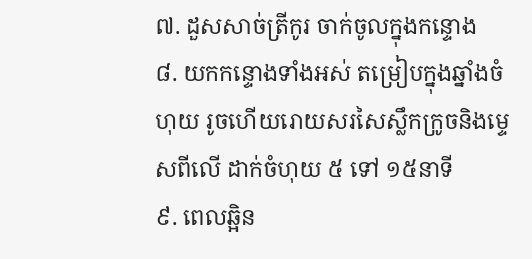៧. ដួសសាច់ត្រីកូរ ចាក់ចូលក្នុងកន្ទោង
៨. យកកន្ទោងទាំងអស់ តម្រៀបក្នុងឆ្នាំងចំហុយ រូចហើយរោយសរសៃស្លឹកក្រូចនិងម្ទេសពីលើ ដាក់ចំហុយ ៥ ទៅ ១៥នាទី
៩. ពេលឆ្អិន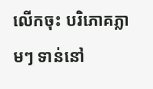លើកចុះ បរិភោគភ្លាមៗ ទាន់នៅ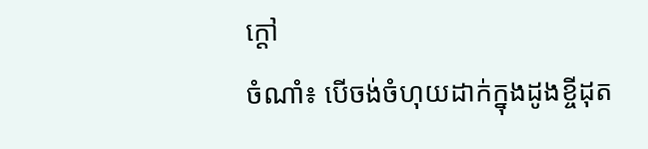ក្តៅ
ចំណាំ៖ បើចង់ចំហុយដាក់ក្នុងដូងខ្ចីដុត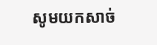សូមយកសាច់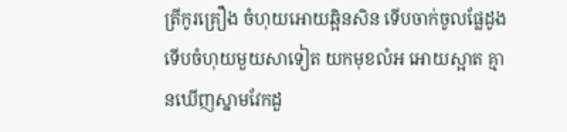ត្រីកូរគ្រឿង ចំហុយអោយឆ្អិនសិន ទើបចាក់ចូលផ្លែដូង ទើបចំហុយមួយសាទៀត យកមុខលំអ អោយស្អាត គ្មានឃើញស្នាមវែកដួ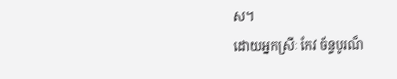ស។
ដោយអ្នកស្រីៈ កែវ ច័ន្ទបូរណ៏